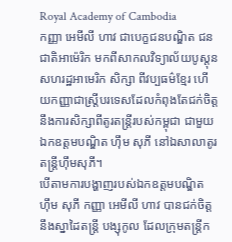Royal Academy of Cambodia
កញ្ញា អេមីលី ហាវ ជាបេក្ខជនបណ្ឌិត ជនជាតិអាម៉េរិក មកពីសាកលវិទ្យាល័យបូស្តុន សហរដ្ឋអាមេរិក សិក្សា ពីវប្បធម៌ខ្មែរ ហើយកញ្ញាជាស្រ្តីបរទេសដែលកំពុងតែជក់ចិត្តនឹងការសិក្សាពីតូរតន្ត្រីរបស់កម្ពុជា ជាមួយឯកឧត្តមបណ្ឌិត ហ៊ឹម សុភី នៅឯសាលាតូរតន្ត្រីហ៊ឹមសុភី។
បើតាមការបង្ហាញរបស់ឯកឧត្តមបណ្ឌិត ហ៊ឹម សុភី កញ្ញា អេមីលី ហាវ បានជក់ចិត្តនឹងស្នាដៃតន្ត្រី បង្សុកូល ដែលក្រុមតន្ត្រីក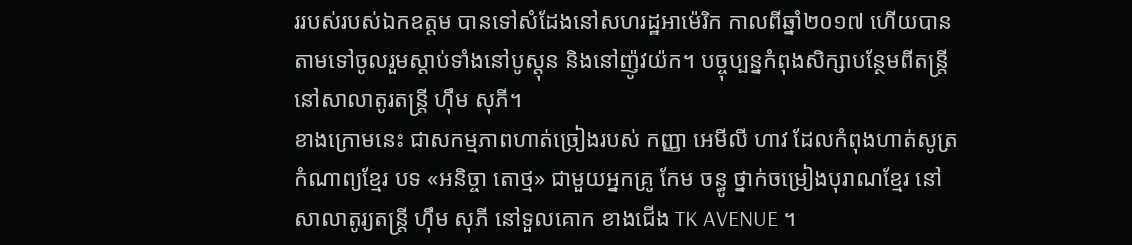ររបស់របស់ឯកឧត្តម បានទៅសំដែងនៅសហរដ្ឋអាម៉េរិក កាលពីឆ្នាំ២០១៧ ហើយបានតាមទៅចូលរួមស្តាប់ទាំងនៅបូស្តុន និងនៅញ៉ូវយ៉ក។ បច្ចុប្បន្នកំពុងសិក្សាបន្ថែមពីតន្ត្រីនៅសាលាតូរតន្ត្រី ហ៊ឹម សុភី។
ខាងក្រោមនេះ ជាសកម្មភាពហាត់ច្រៀងរបស់ កញ្ញា អេមីលី ហាវ ដែលកំពុងហាត់សូត្រកំណាព្យខ្មែរ បទ «អនិច្ចា តោថ្ម» ជាមួយអ្នកគ្រូ កែម ចន្ធូ ថ្នាក់ចម្រៀងបុរាណខ្មែរ នៅសាលាតូរ្យតន្រ្តី ហុឹម សុភី នៅទួលគោក ខាងជើង TK AVENUE ។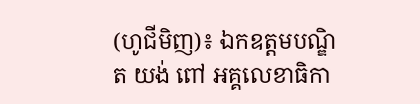(ហូជីមិញ)៖ ឯកឧត្តមបណ្ឌិត យង់ ពៅ អគ្គលេខាធិកា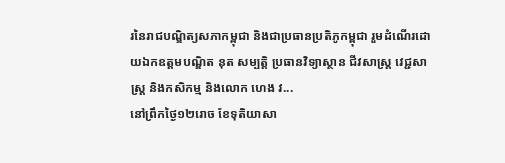រនៃរាជបណ្ឌិត្យសភាកម្ពុជា និងជាប្រធានប្រតិភូកម្ពុជា រួមដំណើរដោយឯកឧត្តមបណ្ឌិត នុត សម្បត្តិ ប្រធានវិទ្យាស្ថាន ជីវសាស្រ្ត វេជ្ជសាស្ត្រ និងកសិកម្ម និងលោក ហេង វ...
នៅព្រឹកថ្ងៃ១២រោច ខែទុតិយាសា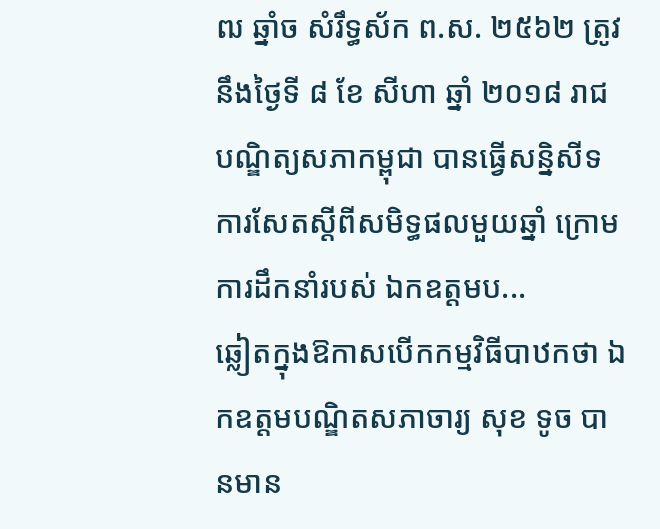ឍ ឆ្នាំច សំរឹទ្ធស័ក ព.ស. ២៥៦២ ត្រូវនឹងថ្ងៃទី ៨ ខែ សីហា ឆ្នាំ ២០១៨ រាជបណ្ឌិត្យសភាកម្ពុជា បានធ្វើសន្និសីទការសែតស្តីពីសមិទ្ធផលមួយឆ្នាំ ក្រោមការដឹកនាំរបស់ ឯកឧត្តមប...
ឆ្លៀតក្នុងឱកាសបើកកម្មវិធីបាឋកថា ឯកឧត្តមបណ្ឌិតសភាចារ្យ សុខ ទូច បានមាន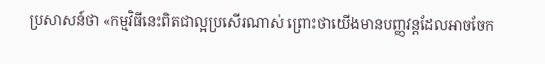ប្រសាសន៍ថា «កម្មវិធីនេះពិតជាល្អប្រសើរណាស់ ព្រោះថាយើងមានបញ្ញវន្តដែលអាចចែក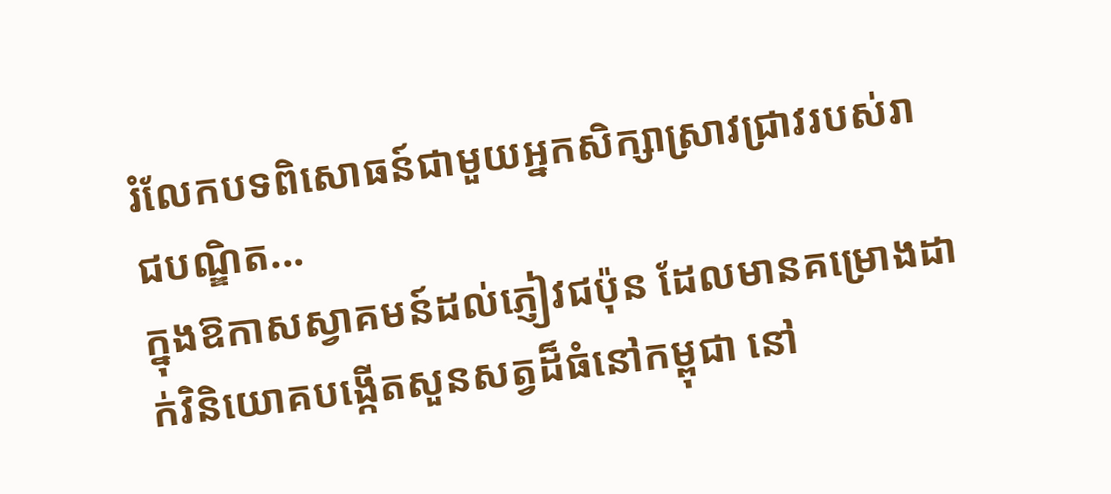រំលែកបទពិសោធន៍ជាមួយអ្នកសិក្សាស្រាវជ្រាវរបស់រាជបណ្ឌិត...
ក្នុងឱកាសស្វាគមន៍ដល់ភ្ញៀវជប៉ុន ដែលមានគម្រោងដាក់វិនិយោគបង្កើតសួនសត្វដ៏ធំនៅកម្ពុជា នៅ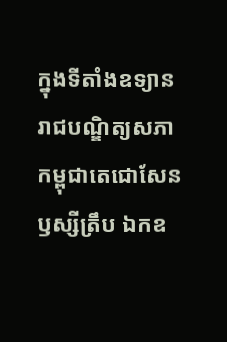ក្នុងទីតាំងឧទ្យានរាជបណ្ឌិត្យសភាកម្ពុជាតេជោសែនឫស្សីត្រឹប ឯកឧ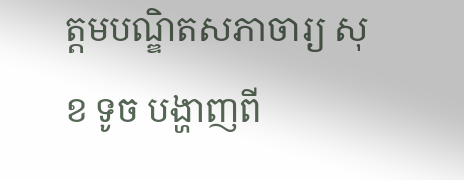ត្តមបណ្ឌិតសភាចារ្យ សុខ ទូច បង្ហាញពី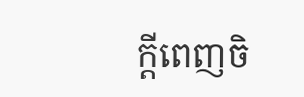ក្តីពេញចិ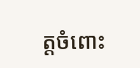ត្តចំពោះ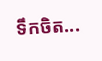ទឹកចិត...